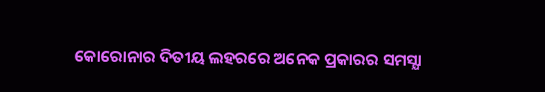କୋରୋନାର ଦିତୀୟ ଲହରରେ ଅନେକ ପ୍ରକାରର ସମସ୍ଯା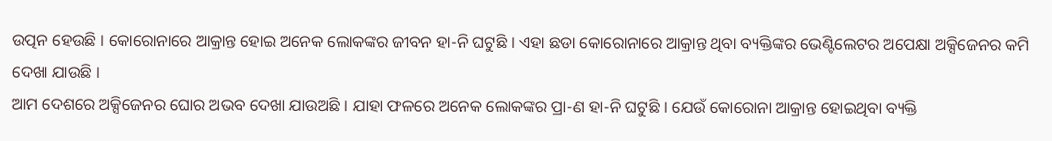ଉତ୍ପନ ହେଉଛି । କୋରୋନାରେ ଆକ୍ରାନ୍ତ ହୋଇ ଅନେକ ଲୋକଙ୍କର ଜୀବନ ହା-ନି ଘଟୁଛି । ଏହା ଛଡା କୋରୋନାରେ ଆକ୍ରାନ୍ତ ଥିବା ବ୍ୟକ୍ତିଙ୍କର ଭେଣ୍ଟିଲେଟର ଅପେକ୍ଷା ଅକ୍ସିଜେନର କମି ଦେଖା ଯାଉଛି ।
ଆମ ଦେଶରେ ଅକ୍ସିଜେନର ଘୋର ଅଭବ ଦେଖା ଯାଉଅଛି । ଯାହା ଫଳରେ ଅନେକ ଲୋକଙ୍କର ପ୍ରା-ଣ ହା-ନି ଘଟୁଛି । ଯେଉଁ କୋରୋନା ଆକ୍ରାନ୍ତ ହୋଇଥିବା ବ୍ୟକ୍ତି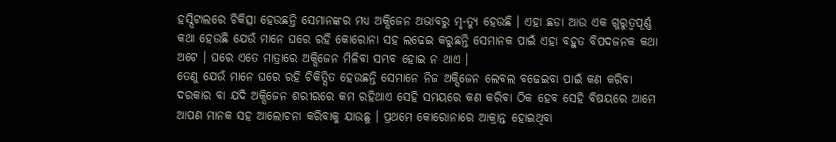ହସ୍ପିଟାଲରେ ଚିକିତ୍ସା ହେଉଛନ୍ତି ସେମାନଙ୍କର ମଧ୍ୟ ଅକ୍ସିଜେନ ଅଭାବରୁ ମୃ-ତ୍ୟୁ ହେଉଛି । ଏହା ଛଡା ଆଉ ଏକ ଗୁରୁତ୍ଵପୂର୍ଣ୍ଣ କଥା ହେଉଛି ଯେଉଁ ମାନେ ଘରେ ରହି କୋରୋନା ସହ ଲଢେଇ କରୁଛନ୍ତି ସେମାନକ ପାଇଁ ଏହା ବହୁତ ବିପଦଜନକ କଥା ଅଟେ । ଘରେ ଏତେ ମାତ୍ରାରେ ଅକ୍ସିଜେନ ମିଳିବା ସମ୍ଭବ ହୋଇ ନ ଥାଏ ।
ତେଣୁ ଯେଉଁ ମାନେ ଘରେ ରହି ଚିକିତ୍ସିତ ହେଉଛନ୍ତି ସେମାନେ ନିଜ ଅକ୍ସିଜେନ ଲେବଲ ବଢେଇବା ପାଇଁ କଣ କରିବା ଦରକାର ବା ଯଦି ଅକ୍ସିଜେନ ଶରୀରରେ କମ ରହିଥାଏ ସେହି ସମୟରେ କଣ କରିବା ଠିକ ହେବ ସେହି ବିଷୟରେ ଆମେ ଆପଣ ମାନକ ସହ ଆଲୋଚନା କରିବାକୁ ଯାଉଛୁ । ପ୍ରଥମେ କୋରୋନାରେ ଆକ୍ରାନ୍ତ ହୋଇଥିବା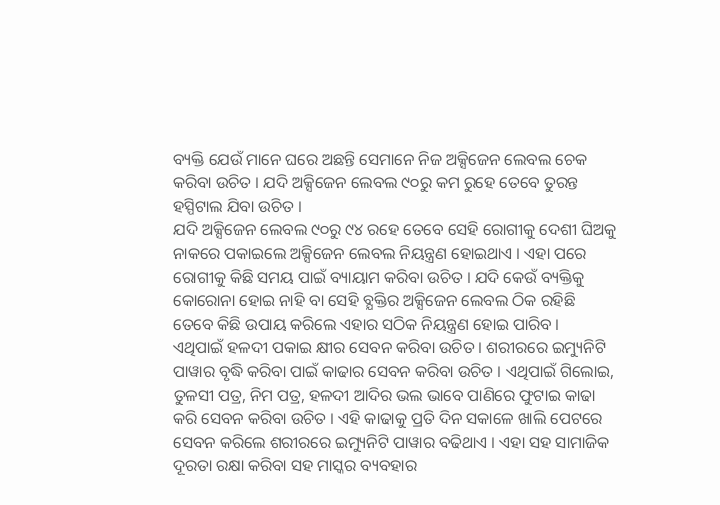ବ୍ୟକ୍ତି ଯେଉଁ ମାନେ ଘରେ ଅଛନ୍ତି ସେମାନେ ନିଜ ଅକ୍ସିଜେନ ଲେବଲ ଚେକ କରିବା ଉଚିତ । ଯଦି ଅକ୍ସିଜେନ ଲେବଲ ୯୦ରୁ କମ ରୁହେ ତେବେ ତୁରନ୍ତ ହସ୍ପିଟାଲ ଯିବା ଉଚିତ ।
ଯଦି ଅକ୍ସିଜେନ ଲେବଲ ୯୦ରୁ ୯୪ ରହେ ତେବେ ସେହି ରୋଗୀକୁ ଦେଶୀ ଘିଅକୁ ନାକରେ ପକାଇଲେ ଅକ୍ସିଜେନ ଲେବଲ ନିୟନ୍ତ୍ରଣ ହୋଇଥାଏ । ଏହା ପରେ ରୋଗୀକୁ କିଛି ସମୟ ପାଇଁ ବ୍ୟାୟାମ କରିବା ଉଚିତ । ଯଦି କେଉଁ ବ୍ୟକ୍ତିକୁ କୋରୋନା ହୋଇ ନାହି ବା ସେହି ବ୍ଯକ୍ତିର ଅକ୍ସିଜେନ ଲେବଲ ଠିକ ରହିଛି ତେବେ କିଛି ଉପାୟ କରିଲେ ଏହାର ସଠିକ ନିୟନ୍ତ୍ରଣ ହୋଇ ପାରିବ ।
ଏଥିପାଇଁ ହଳଦୀ ପକାଇ କ୍ଷୀର ସେବନ କରିବା ଉଚିତ । ଶରୀରରେ ଇମ୍ୟୁନିଟି ପାୱାର ବୃଦ୍ଧି କରିବା ପାଇଁ କାଢାର ସେବନ କରିବା ଉଚିତ । ଏଥିପାଇଁ ଗିଲୋଇ, ତୁଳସୀ ପତ୍ର, ନିମ ପତ୍ର, ହଳଦୀ ଆଦିର ଭଲ ଭାବେ ପାଣିରେ ଫୁଟାଇ କାଢା କରି ସେବନ କରିବା ଉଚିତ । ଏହି କାଢାକୁ ପ୍ରତି ଦିନ ସକାଳେ ଖାଲି ପେଟରେ ସେବନ କରିଲେ ଶରୀରରେ ଇମ୍ୟୁନିଟି ପାୱାର ବଢିଥାଏ । ଏହା ସହ ସାମାଜିକ ଦୂରତା ରକ୍ଷା କରିବା ସହ ମାସ୍କର ବ୍ୟବହାର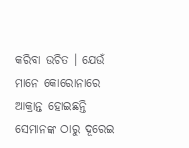କରିବା ଉଚିତ । ଯେଉଁ ମାନେ କୋରୋନାରେ ଆକ୍ରାନ୍ତ ହୋଇଛନ୍ତି ସେମାନଙ୍କ ଠାରୁ ଦୂରେଇ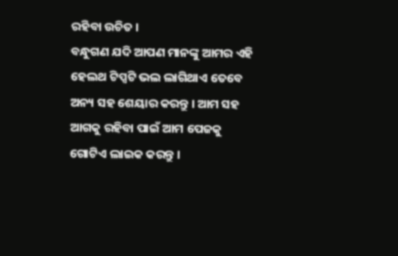ରହିବା ଉଚିତ ।
ବନ୍ଧୁଗଣ ଯଦି ଆପଣ ମାନଙ୍କୁ ଆମର ଏହି ହେଲଥ ଟିପ୍ସଟି ଭଲ ଲାଗିଥାଏ ତେବେ ଅନ୍ୟ ସହ ଶେୟାର କରନ୍ତୁ । ଆମ ସହ ଆଗକୁ ରହିବା ପାଇଁ ଆମ ପେଜକୁ ଗୋଟିଏ ଲାଇକ କରନ୍ତୁ ।